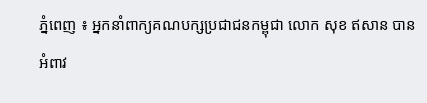ភ្នំពេញ ៖ អ្នកនាំពាក្យគណបក្សប្រជាជនកម្ពុជា លោក សុខ ឥសាន បានអំពាវ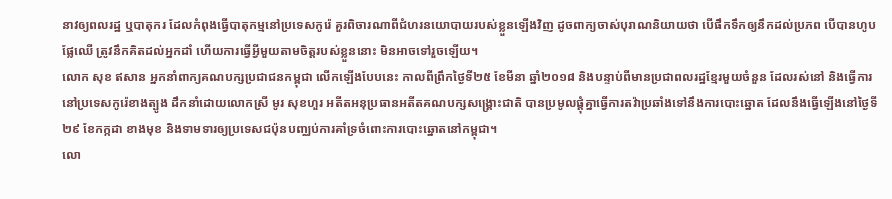នាវឲ្យពលរដ្ឋ ឬបាតុករ ដែលកំពុងធ្វើបាតុកម្មនៅប្រទេសកូរ៉េ គួរពិចារណាពីជំហរនយោបាយរបស់ខ្លួនឡើងវិញ ដូចពាក្យចាស់បុរាណនិយាយថា បើផឹកទឹកឲ្យនឹកដល់ប្រភព បើបានហូបផ្លែឈើ ត្រូវនឹកគិតដល់អ្នកដាំ ហើយការធ្វើអ្វីមួយតាមចិត្តរបស់ខ្លួននោះ មិនអាចទៅរួចឡើយ។
លោក សុខ ឥសាន អ្នកនាំពាក្យគណបក្សប្រជាជនកម្ពុជា លើកឡើងបែបនេះ កាលពីព្រឹកថ្ងៃទី២៥ ខែមីនា ឆ្នាំ២០១៨ និងបន្ទាប់ពីមានប្រជាពលរដ្ឋខ្មែរមួយចំនួន ដែលរស់នៅ និងធ្វើការនៅប្រទេសកូរ៉េខាងត្បូង ដឹកនាំដោយលោកស្រី មូរ សុខហួរ អតីតអនុប្រធានអតីតគណបក្សសង្គ្រោះជាតិ បានប្រមូលផ្ដុំគ្នាធ្វើការតវ៉ាប្រឆាំងទៅនឹងការបោះឆ្នោត ដែលនឹងធ្វើឡើងនៅថ្ងៃទី២៩ ខែកក្កដា ខាងមុខ និងទាមទារឲ្យប្រទេសជប៉ុនបញ្ឈប់ការគាំទ្រចំពោះការបោះឆ្នោតនៅកម្ពុជា។
លោ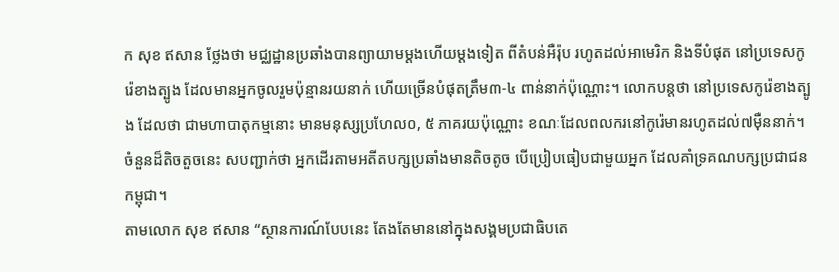ក សុខ ឥសាន ថ្លែងថា មជ្ឈដ្ឋានប្រឆាំងបានព្យាយាមម្តងហើយម្តងទៀត ពីតំបន់អឺរ៉ុប រហូតដល់អាមេរិក និងទីបំផុត នៅប្រទេសកូរ៉េខាងត្បូង ដែលមានអ្នកចូលរួមប៉ុន្មានរយនាក់ ហើយច្រើនបំផុតត្រឹម៣-៤ ពាន់នាក់ប៉ុណ្ណោះ។ លោកបន្តថា នៅប្រទេសកូរ៉េខាងត្បូង ដែលថា ជាមហាបាតុកម្មនោះ មានមនុស្សប្រហែល០, ៥ ភាគរយប៉ុណ្ណោះ ខណៈដែលពលករនៅកូរ៉េមានរហូតដល់៧ម៉ឺននាក់។ ចំនួនដ៏តិចតួចនេះ សបញ្ជាក់ថា អ្នកដើរតាមអតីតបក្សប្រឆាំងមានតិចតូច បើប្រៀបធៀបជាមួយអ្នក ដែលគាំទ្រគណបក្សប្រជាជនកម្ពុជា។
តាមលោក សុខ ឥសាន “ស្ថានការណ៍បែបនេះ តែងតែមាននៅក្នុងសង្គមប្រជាធិបតេ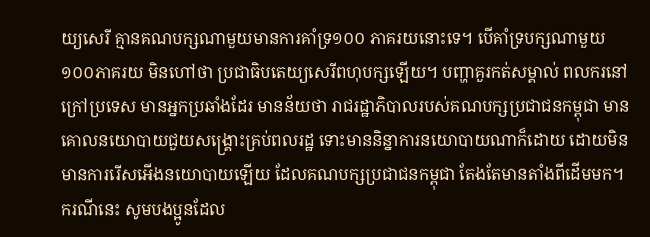យ្យសេរី គ្មានគណបក្សណាមួយមានការគាំទ្រ១០០ ភាគរយនោះទេ។ បើគាំទ្របក្សណាមួយ១០០ភាគរយ មិនហៅថា ប្រជាធិបតេយ្យសេរីពហុបក្សឡើយ។ បញ្ហាគួរកត់សម្គាល់ ពលករនៅក្រៅប្រទេស មានអ្នកប្រឆាំងដែរ មានន័យថា រាជរដ្ឋាភិបាលរបស់គណបក្សប្រជាជនកម្ពុជា មានគោលនយោបាយជួយសង្គ្រោះគ្រប់ពលរដ្ឋ ទោះមាននិន្នាការនយោបាយណាក៏ដោយ ដោយមិនមានការរើសអើងនយោបាយឡើយ ដែលគណបក្សប្រជាជនកម្ពុជា តែងតែមានតាំងពីដើមមក។
ករណីនេះ សូមបងប្អូនដែល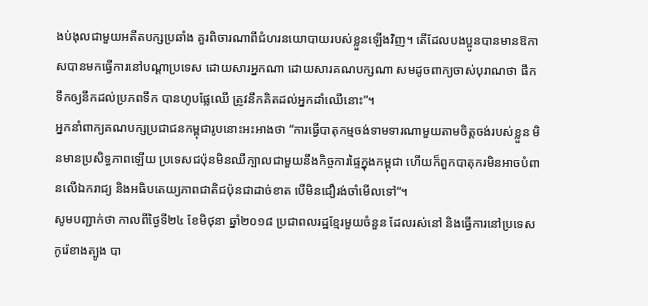ងប់ងុលជាមួយអតីតបក្សប្រឆាំង គួរពិចារណាពីជំហរនយោបាយរបស់ខ្លួនឡើងវិញ។ តើដែលបងប្អូនបានមានឱកាសបានមកធ្វើការនៅបណ្តាប្រទេស ដោយសារអ្នកណា ដោយសារគណបក្សណា សមដូចពាក្យចាស់បុរាណថា ផឹកទឹកឲ្យនឹកដល់ប្រភពទឹក បានហូបផ្លែឈើ ត្រូវនឹកគិតដល់អ្នកដាំឈើនោះ”។
អ្នកនាំពាក្យគណបក្សប្រជាជនកម្ពុជារូបនោះអះអាងថា “ការធ្វើបាតុកម្មចង់ទាមទារណាមួយតាមចិត្តចង់របស់ខ្លួន មិនមានប្រសិទ្ធភាពឡើយ ប្រទេសជប៉ុនមិនឈឺក្បាលជាមួយនឹងកិច្ចការផ្ទៃក្នុងកម្ពុជា ហើយក៏ពួកបាតុករមិនអាចបំពានលើឯករាជ្យ និងអធិបតេយ្យភាពជាតិជប៉ុនជាដាច់ខាត បើមិនជឿរង់ចាំមើលទៅ“។
សូមបញ្ជាក់ថា កាលពីថ្ងៃទី២៤ ខែមិថុនា ឆ្នាំ២០១៨ ប្រជាពលរដ្ឋខ្មែរមួយចំនួន ដែលរស់នៅ និងធ្វើការនៅប្រទេសកូរ៉េខាងត្បូង បា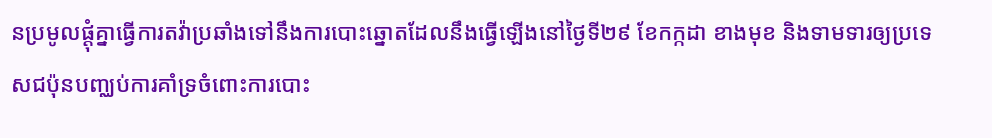នប្រមូលផ្ដុំគ្នាធ្វើការតវ៉ាប្រឆាំងទៅនឹងការបោះឆ្នោតដែលនឹងធ្វើឡើងនៅថ្ងៃទី២៩ ខែកក្កដា ខាងមុខ និងទាមទារឲ្យប្រទេសជប៉ុនបញ្ឈប់ការគាំទ្រចំពោះការបោះ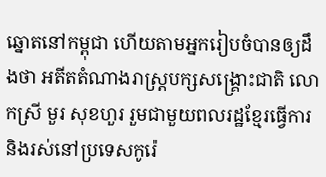ឆ្នោតនៅកម្ពុជា ហើយតាមអ្នករៀបចំបានឲ្យដឹងថា អតីតតំណាងរាស្ត្របក្សសង្គ្រោះជាតិ លោកស្រី មួរ សុខហួរ រួមជាមួយពលរដ្ឋខ្មែរធ្វើការ និងរស់នៅប្រទេសកូរ៉េ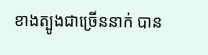ខាងត្បូងជាច្រើននាក់ បាន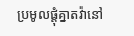ប្រមូលផ្ដុំគ្នាតវ៉ានៅ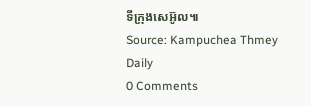ទីក្រុងសេអ៊ូល៕
Source: Kampuchea Thmey Daily
0 Comments